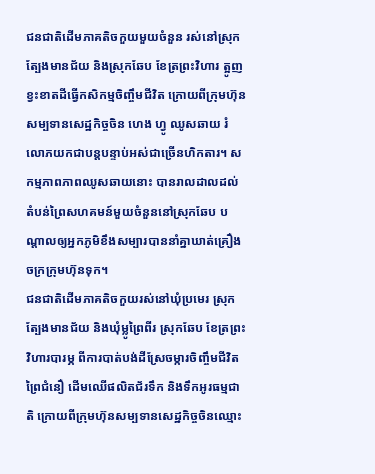ជនជាតិដើមភាគតិចកួយមួយចំនួន រស់នៅស្រុកត្បែងមានជ័យ និងស្រុកឆែប ខែត្រព្រះវិហារ ត្អូញខ្វះខាតដីធ្វើកសិកម្មចិញ្ចឹមជីវិត ក្រោយពីក្រុមហ៊ុនសម្បទានសេដ្ឋកិច្ចចិន ហេង ហ្វូ ឈូសឆាយ រំលោភយកជាបន្តបន្ទាប់អស់ជាច្រើនហិកតារ។ សកម្មភាពភាពឈូសឆាយនោះ បានរាលដាលដល់តំបន់ព្រៃសហគមន៍មួយចំនួននៅស្រុកឆែប បណ្ដាលឲ្យអ្នកភូមិខឹងសម្បារបាននាំគ្នាឃាត់គ្រឿងចក្រក្រុមហ៊ុនទុក។
ជនជាតិដើមភាគតិចកួយរស់នៅឃុំប្រមេរ ស្រុកត្បែងមានជ័យ និងឃុំម្លូព្រៃពីរ ស្រុកឆែប ខែត្រព្រះវិហារបារម្ភ ពីការបាត់បង់ដីស្រែចម្ការចិញ្ចឹមជីវិត ព្រៃជំនឿ ដើមឈើផលិតជ័រទឹក និងទឹកអូរធម្មជាតិ ក្រោយពីក្រុមហ៊ុនសម្បទានសេដ្ឋកិច្ចចិនឈ្មោះ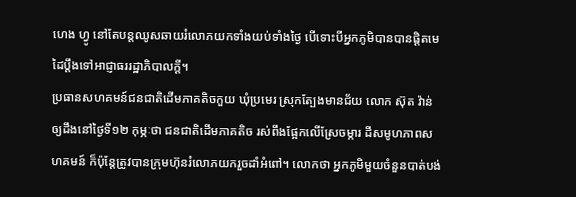ហេង ហ្វូ នៅតែបន្តឈូសឆាយរំលោភយកទាំងយប់ទាំងថ្ងៃ បើទោះបីអ្នកភូមិបានបានផ្ដិតមេដៃប្ដឹងទៅអាជ្ញាធររដ្ឋាភិបាលក្តី។
ប្រធានសហគមន៍ជនជាតិដើមភាគតិចកួយ ឃុំប្រមេរ ស្រុកត្បែងមានជ័យ លោក ស៊ុត វ៉ាន់ ឲ្យដឹងនៅថ្ងៃទី១២ កុម្ភៈថា ជនជាតិដើមភាគតិច រស់ពឹងផ្អែកលើស្រែចម្ការ ដីសមូហភាពសហគមន៍ ក៏ប៉ុន្តែត្រូវបានក្រុមហ៊ុនរំលោភយករួចដាំអំពៅ។ លោកថា អ្នកភូមិមួយចំនួនបាត់បង់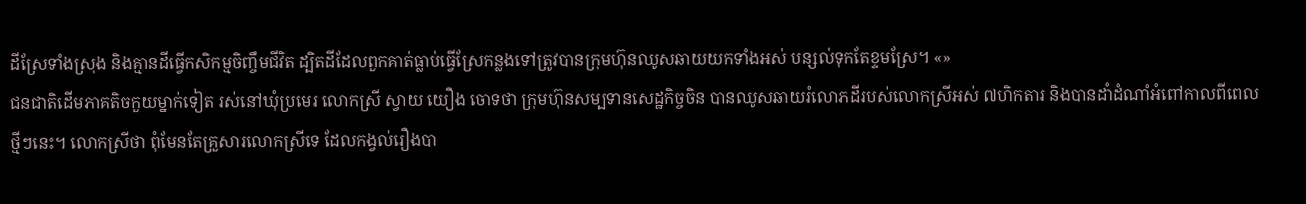ដីស្រែទាំងស្រុង និងគ្មានដីធ្វើកសិកម្មចិញ្ចឹមជីវិត ដ្បិតដីដែលពួកគាត់ធ្លាប់ធ្វើស្រែកន្លងទៅត្រូវបានក្រុមហ៊ុនឈូសឆាយយកទាំងអស់ បន្សល់ទុកតែខ្ទមស្រែ។ «»
ជនជាតិដើមភាគតិចកួយម្នាក់ទៀត រស់នៅឃុំប្រមេរ លោកស្រី ស្វាយ យឿង ចោទថា ក្រុមហ៊ុនសម្បទានសេដ្ឋកិច្ចចិន បានឈូសឆាយរំលោភដីរបស់លោកស្រីអស់ ៧ហិកតារ និងបានដាំដំណាំអំពៅកាលពីពេលថ្មីៗនេះ។ លោកស្រីថា ពុំមែនតែគ្រួសារលោកស្រីទេ ដែលកង្វល់រឿងបា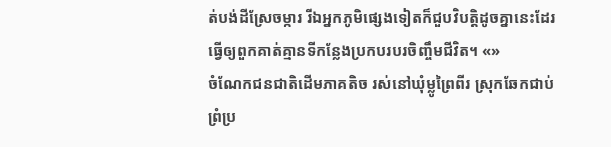ត់បង់ដីស្រែចម្ការ រីឯអ្នកភូមិផ្សេងទៀតក៏ជួបវិបត្តិដូចគ្នានេះដែរ ធ្វើឲ្យពួកគាត់គ្មានទីកន្លែងប្រកបរបរចិញ្ចឹមជីវិត។ «»
ចំណែកជនជាតិដើមភាគតិច រស់នៅឃុំម្លូព្រៃពីរ ស្រុកឆែកជាប់ព្រំប្រ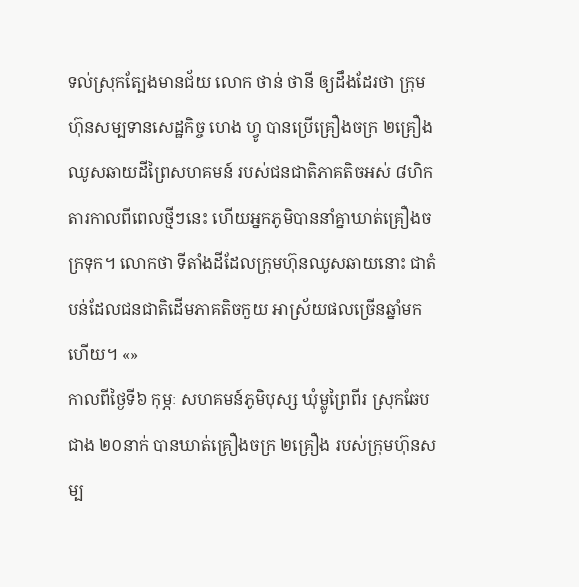ទល់ស្រុកត្បែងមានជ័យ លោក ថាន់ ថានី ឲ្យដឹងដែរថា ក្រុមហ៊ុនសម្បទានសេដ្ឋកិច្ច ហេង ហ្វូ បានប្រើគ្រឿងចក្រ ២គ្រឿងឈូសឆាយដីព្រៃសហគមន៍ របស់ជនជាតិភាគតិចអស់ ៨ហិកតារកាលពីពេលថ្មីៗនេះ ហើយអ្នកភូមិបាននាំគ្នាឃាត់គ្រឿងចក្រទុក។ លោកថា ទីតាំងដីដែលក្រុមហ៊ុនឈូសឆាយនោះ ជាតំបន់ដែលជនជាតិដើមភាគតិចកួយ អាស្រ័យផលច្រើនឆ្នាំមកហើយ។ «»
កាលពីថ្ងៃទី៦ កុម្ភៈ សហគមន៍ភូមិបុស្ស ឃុំម្លូព្រៃពីរ ស្រុកឆែបជាង ២០នាក់ បានឃាត់គ្រឿងចក្រ ២គ្រឿង របស់ក្រុមហ៊ុនសម្ប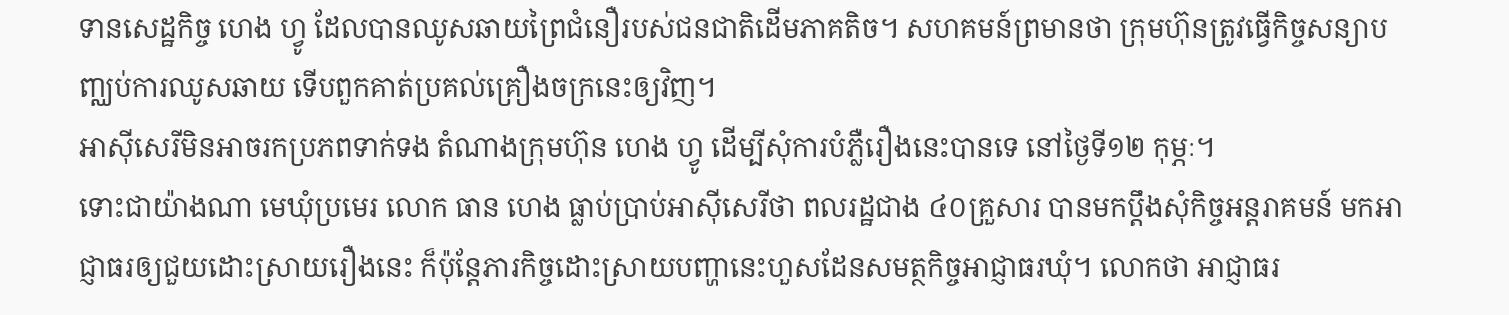ទានសេដ្ឋកិច្ច ហេង ហ្វូ ដែលបានឈូសឆាយព្រៃជំនឿរបស់ជនជាតិដើមភាគតិច។ សហគមន៍ព្រមានថា ក្រុមហ៊ុនត្រូវធ្វើកិច្ចសន្យាបញ្ឈប់ការឈូសឆាយ ទើបពួកគាត់ប្រគល់គ្រឿងចក្រនេះឲ្យវិញ។
អាស៊ីសេរីមិនអាចរកប្រភពទាក់ទង តំណាងក្រុមហ៊ុន ហេង ហ្វូ ដើម្បីសុំការបំភ្លឺរឿងនេះបានទេ នៅថ្ងៃទី១២ កុម្ភៈ។
ទោះជាយ៉ាងណា មេឃុំប្រមេរ លោក ធាន ហេង ធ្លាប់ប្រាប់អាស៊ីសេរីថា ពលរដ្ឋជាង ៤០គ្រួសារ បានមកប្ដឹងសុំកិច្ចអន្តរាគមន៍ មកអាជ្ញាធរឲ្យជួយដោះស្រាយរឿងនេះ ក៏ប៉ុន្តែភារកិច្ចដោះស្រាយបញ្ហានេះហួសដែនសមត្ថកិច្ចអាជ្ញាធរឃុំ។ លោកថា អាជ្ញាធរ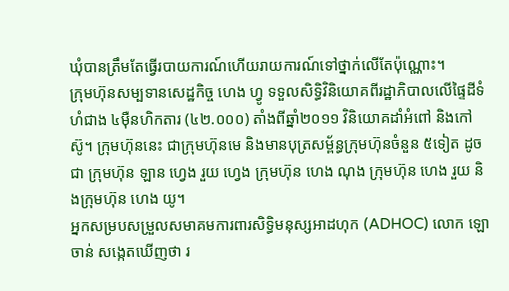ឃុំបានត្រឹមតែធ្វើរបាយការណ៍ហើយរាយការណ៍ទៅថ្នាក់លើតែប៉ុណ្ណោះ។
ក្រុមហ៊ុនសម្បទានសេដ្ឋកិច្ច ហេង ហ្វូ ទទួលសិទ្ធិវិនិយោគពីរដ្ឋាភិបាលលើផ្ទៃដីទំហំជាង ៤ម៉ឺនហិកតារ (៤២.០០០) តាំងពីឆ្នាំ២០១១ វិនិយោគដាំអំពៅ និងកៅស៊ូ។ ក្រុមហ៊ុននេះ ជាក្រុមហ៊ុនមេ និងមានបុត្រសម្ព័ន្ធក្រុមហ៊ុនចំនួន ៥ទៀត ដូចជា ក្រុមហ៊ុន ឡាន ហ្វេង រួយ ហ្វេង ក្រុមហ៊ុន ហេង ណុង ក្រុមហ៊ុន ហេង រួយ និងក្រុមហ៊ុន ហេង យូ។
អ្នកសម្របសម្រួលសមាគមការពារសិទ្ធិមនុស្សអាដហុក (ADHOC) លោក ឡោ ចាន់ សង្កេតឃើញថា រ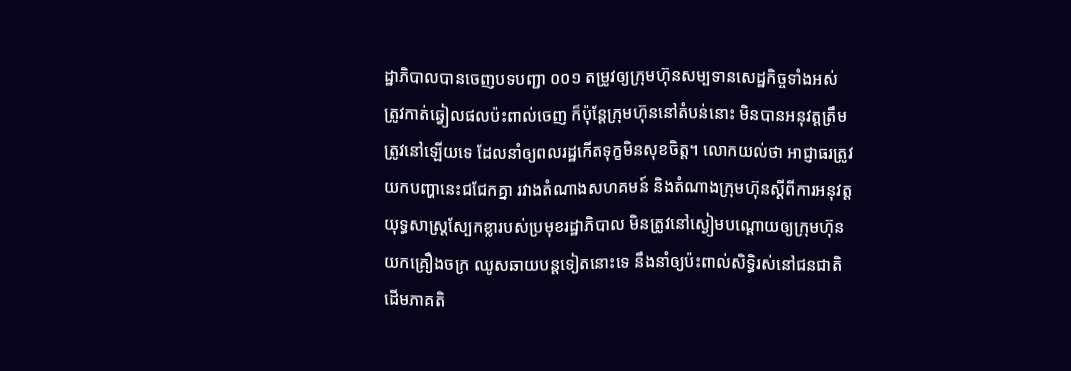ដ្ឋាភិបាលបានចេញបទបញ្ជា ០០១ តម្រូវឲ្យក្រុមហ៊ុនសម្បទានសេដ្ឋកិច្ចទាំងអស់ ត្រូវកាត់ឆ្វៀលផលប៉ះពាល់ចេញ ក៏ប៉ុន្តែក្រុមហ៊ុននៅតំបន់នោះ មិនបានអនុវត្តត្រឹមត្រូវនៅឡើយទេ ដែលនាំឲ្យពលរដ្ឋកើតទុក្ខមិនសុខចិត្ត។ លោកយល់ថា អាជ្ញាធរត្រូវយកបញ្ហានេះជជែកគ្នា រវាងតំណាងសហគមន៍ និងតំណាងក្រុមហ៊ុនស្ដីពីការអនុវត្តយុទ្ធសាស្ត្រស្បែកខ្លារបស់ប្រមុខរដ្ឋាភិបាល មិនត្រូវនៅស្ងៀមបណ្ដោយឲ្យក្រុមហ៊ុនយកគ្រឿងចក្រ ឈូសឆាយបន្តទៀតនោះទេ នឹងនាំឲ្យប៉ះពាល់សិទ្ធិរស់នៅជនជាតិដើមភាគតិ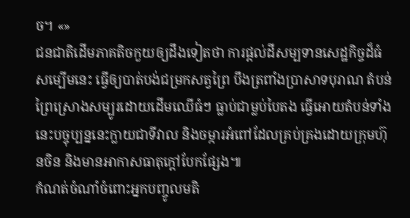ច។ «»
ជនជាតិដើមភាគតិចកួយឲ្យដឹងទៀតថា ការផ្ដល់ដីសម្បទានសេដ្ឋកិច្ចដ៏ធំសម្បើមនេះ ធ្វើឲ្យបាត់បង់ជម្រកសត្វព្រៃ បឹងត្រពាំងប្រាសាទបុរាណ តំបន់ព្រៃស្រោងសម្បូរដោយដើមឈើធំៗ ធ្លាប់ជាម្លប់បៃតង ធ្វើអោយតំបន់ទាំងនេះបច្ចុប្បន្ននេះក្លាយជាទីវាល និងចម្ការអំពៅដែលគ្រប់គ្រងដោយក្រុមហ៊ុនចិន និងមានអាកាសធាតុក្ដៅបែកផ្សែង៕
កំណត់ចំណាំចំពោះអ្នកបញ្ចូលមតិ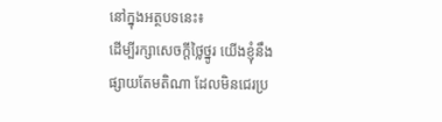នៅក្នុងអត្ថបទនេះ៖
ដើម្បីរក្សាសេចក្ដីថ្លៃថ្នូរ យើងខ្ញុំនឹងផ្សាយតែមតិណា ដែលមិនជេរប្រ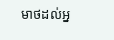មាថដល់អ្ន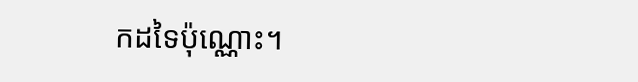កដទៃប៉ុណ្ណោះ។